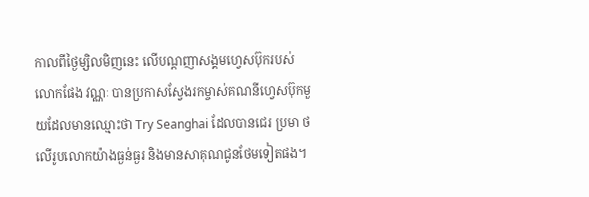កាលពីថ្ងៃម្សិលមិញនេះ លើបណ្តញាសង្គមហ្វេសប៊ុករបស់លោកផែង វណ្ណៈ បានប្រកាសស្វែងរកម្ចាស់គណនីហ្វេសប៊ុកមួយដែលមានឈ្មោះថា Try Seanghai ដែលបានជេរ ប្រមា ថលើរូបលោកយ៉ាងធ្ងន់ធ្ងរ និងមានសាគុណជូនថែមទៀតផង។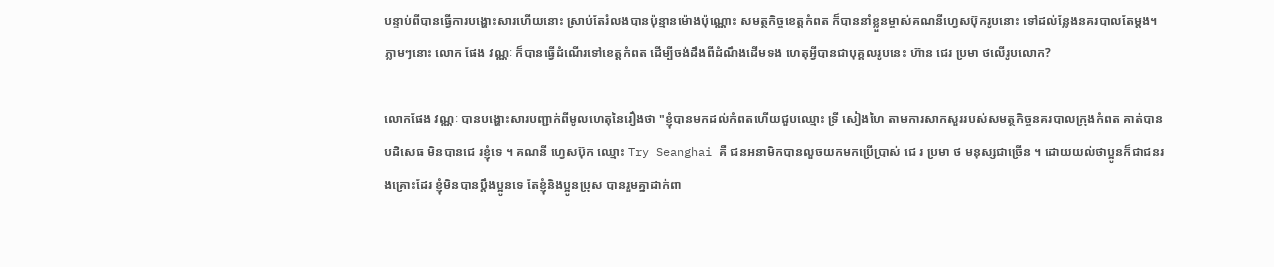បន្ទាប់ពីបានធ្វើការបង្ហោះសារហើយនោះ ស្រាប់តែរំលងបានប៉ុន្មានម៉ោងប៉ុណ្ណោះ សមត្ថកិច្ចខេត្តកំពត ក៏បាននាំខ្លួនម្ចាស់គណនីហ្វេសប៊ុករូបនោះ ទៅដល់ន្លែងនគរបាលតែម្តង។ ភ្លាមៗនោះ លោក ផែង វណ្ណៈ ក៏បានធ្វើដំណើរទៅខេត្តកំពត ដើម្បីចង់ដឹងពីដំណឹងដើមទង ហេតុអ្វីបានជាបុគ្គលរូបនេះ ហ៊ាន ជេរ ប្រមា ថលើរូបលោក?

លោកផែង វណ្ណៈ បានបង្ហោះសារបញ្ជាក់ពីមូលហេតុនៃរឿងថា "ខ្ញុំបានមកដល់កំពតហេីយជួបឈ្មោះ ទ្រី សៀងហៃ តាមការសាកសួររបស់សមត្ថកិច្ចនគរបាលក្រុងកំពត គាត់បានបដិសេធ មិនបានជេ រខ្ញុំទេ ។ គណនី ហ្វេសប៊ុក ឈ្មោះ Try Seanghai គឺ ជនអនាមិកបានលួចយកមកប្រេីប្រាស់ ជេ រ ប្រមា ថ មនុស្សជាច្រើន ។ ដោយយល់ថាប្អូនក៏ជាជនរងគ្រោះដែរ ខ្ញុំមិនបានប្ដឹងប្អូនទេ តែខ្ញុំនិងប្អូនប្រុស បានរួមគ្នាដាក់ពា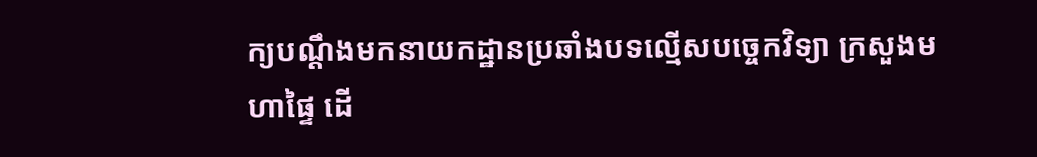ក្យបណ្ដឹងមកនាយកដ្ឋានប្រឆាំងបទល្មើសបច្ចេកវិទ្យា ក្រសួងមហាផ្ទៃ ដេី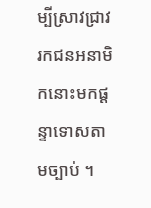ម្បីស្រាវជ្រាវរកជនអនាមិកនោះមកផ្ដន្ទាទោសតាមច្បាប់ ។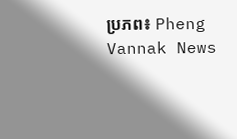ប្រភព៖ Pheng Vannak News